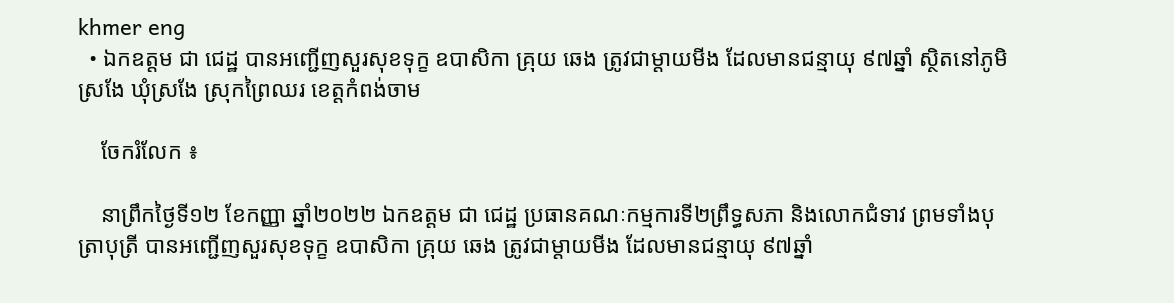khmer eng
  • ឯកឧត្តម ជា ជេដ្ឋ បានអញ្ជើញសួរសុខទុក្ខ ឧបាសិកា គ្រុយ ឆេង ត្រូវជាម្តាយមីង ដែលមានជន្មាយុ ៩៧ឆ្នាំ ស្ថិតនៅភូមិស្រងែ ឃុំស្រងែ ស្រុកព្រៃឈរ ខេត្តកំពង់ចាម

    ចែករំលែក ៖

    នាព្រឹកថ្ងៃទី១២ ខែកញ្ញា ឆ្នាំ២០២២ ឯកឧត្តម ជា ជេដ្ឋ ប្រធានគណៈកម្មការទី២ព្រឹទ្ធសភា និងលោកជំទាវ ព្រមទាំងបុត្រាបុត្រី បានអញ្ជើញសួរសុខទុក្ខ ឧបាសិកា គ្រុយ ឆេង ត្រូវជាម្តាយមីង ដែលមានជន្មាយុ ៩៧ឆ្នាំ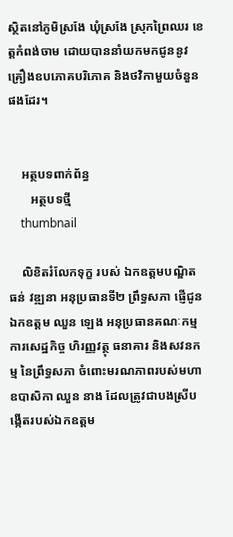ស្ថិតនៅភូមិស្រងែ ឃុំស្រងែ ស្រុកព្រៃឈរ ខេត្តកំពង់ចាម ដោយបាននាំយកមកជូននូវគ្រឿងឧបភោគបរិភោគ និងថវិកាមួយចំនួនផងដែរ។


    អត្ថបទពាក់ព័ន្ធ
       អត្ថបទថ្មី
    thumbnail

    លិខិតរំលែកទុក្ខ របស់ ឯកឧត្តមបណ្ឌិត ធន់ វឌ្ឍនា អនុប្រធានទី២ ព្រឹទ្ធសភា ផ្ញើជូន ឯកឧត្តម ឈួន ឡេង អនុប្រធានគណៈកម្មការសេដ្ឋកិច្ច ហិរញ្ញវត្ថុ ធនាគារ និងសវនកម្ម នៃព្រឹទ្ធសភា ចំពោះមរណភាពរបស់មហាឧបាសិកា ឈួន នាង ដែលត្រូវជាបងស្រីបង្កើតរបស់ឯកឧត្តម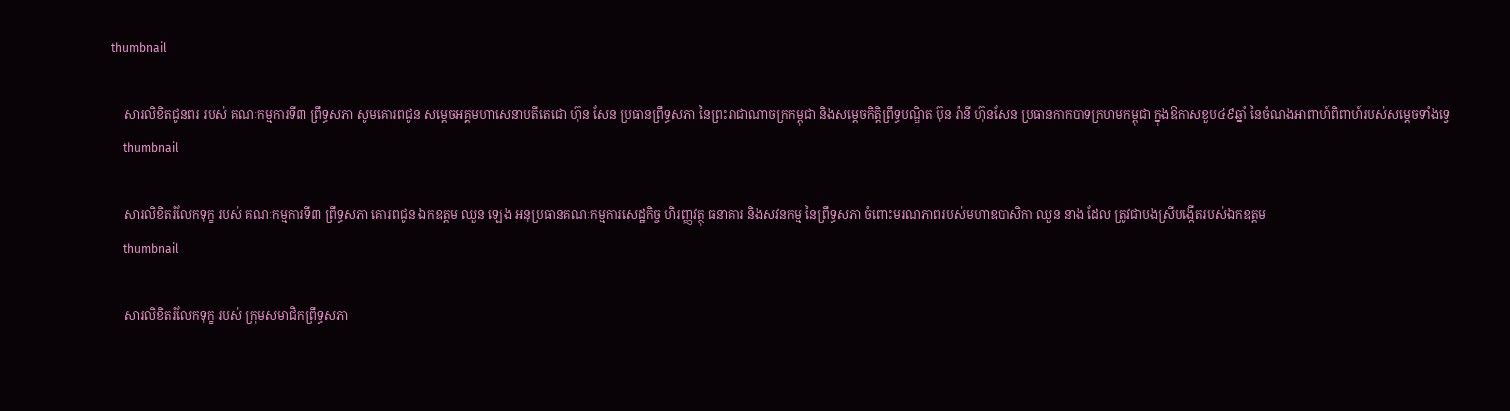thumbnail

    សារលិខិតជូនពរ របស់ គណៈកម្មការទី៣ ព្រឹទ្ធសភា សូមគោរពជូន សម្តេចអគ្គមហាសេនាបតីតេជោ ហ៊ុន សែន ប្រធានព្រឹទ្ធសភា នៃព្រះរាជាណាចក្រកម្ពុជា និងសម្តេចកិត្តិព្រឹទ្ធបណ្ឌិត ប៊ុន រ៉ានី ហ៊ុនសែន ប្រធានកាកបាទក្រហមកម្ពុជា ក្នុងឱកាសខួប៤៩ឆ្នាំ នៃចំណងអាពាហ៍ពិពាហ៍របស់សម្តេចទាំងទ្វេ
    thumbnail

    សារលិខិតរំលែកទុក្ខ របស់ គណៈកម្មការទី៣ ព្រឹទ្ធសភា គោរពជូន ឯកឧត្តម ឈួន ឡេង អនុប្រធានគណៈកម្មការសេដ្ឋកិច្ច ហិរញ្ញវត្ថុ ធនាគារ និងសវនកម្ម នៃព្រឹទ្ធសភា ចំពោះមរណភាពរបស់មហាឧបាសិកា ឈួន នាង ដែល ត្រូវជាបងស្រីបង្កើតរបស់ឯកឧត្តម
    thumbnail

    សារលិខិតរំលែកទុក្ខ របស់ ក្រុមសមាជិកព្រឹទ្ធសភា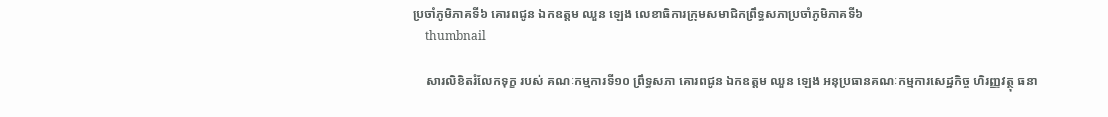ប្រចាំភូមិភាគទី៦ គោរពជូន ឯកឧត្តម ឈួន ឡេង លេខាធិការក្រុមសមាជិកព្រឹទ្ធសភាប្រចាំភូមិភាគទី៦
    thumbnail

    សារលិខិតរំលែកទុក្ខ របស់ គណៈកម្មការទី១០ ព្រឹទ្ធសភា គោរពជូន ឯកឧត្តម ឈួន ឡេង អនុប្រធានគណៈកម្មការសេដ្ឋកិច្ច ហិរញ្ញវត្ថុ ធនា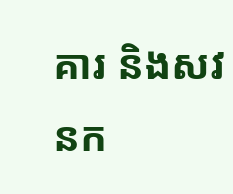គារ និងសវនក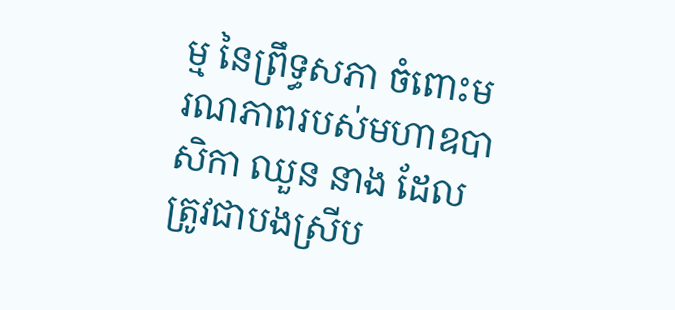ម្ម នៃព្រឹទ្ធសភា ចំពោះមរណភាពរបស់មហាឧបាសិកា ឈួន នាង ដែល ត្រូវជាបងស្រីប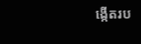ង្កើតរប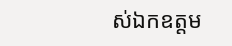ស់ឯកឧត្តម